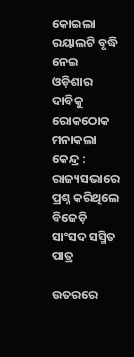କୋଇଲା ରୟାଲଟି ବୃଦ୍ଧି ନେଇ ଓଡ଼ିଶାର ଦାବିକୁ ରୋକଠୋକ ମନାକଲା କେନ୍ଦ୍ର : ରାଜ୍ୟସଭାରେ ପ୍ରଶ୍ନ କରିଥିଲେ ବିଜେଡ଼ି ସାଂସଦ ସସ୍ମିତ ପାତ୍ର

ଉତରରେ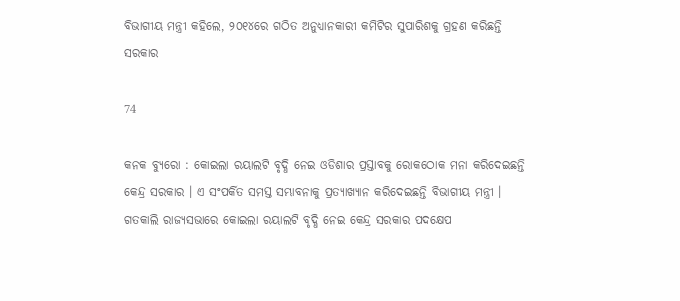ବିଭାଗୀୟ ମନ୍ତ୍ରୀ କହିଲେ, ୨୦୧୪ରେ ଗଠିତ ଅନୁଧ୍ୟାନକାରୀ କମିଟିର ସୁପାରିଶକୁ ଗ୍ରହଣ କରିଛନ୍ତି ସରକାର

74

କନକ ବ୍ୟୁରୋ : କୋଇଲା ରୟାଲଟି ବୃଦ୍ଧି ନେଇ ଓଡିଶାର ପ୍ରସ୍ତାବକୁ ରୋକଠୋକ ମନା କରିଦେଇଛନ୍ତି କେନ୍ଦ୍ର ସରକାର । ଏ ସଂପର୍କିତ ସମସ୍ତ ସମ୍ଭାବନାକୁ ପ୍ରତ୍ୟାଖ୍ୟାନ କରିଦେଇଛନ୍ତି ବିଭାଗୀୟ ମନ୍ତ୍ରୀ । ଗତକାଲି ରାଜ୍ୟସଭାରେ କୋଇଲା ରୟାଲଟି ବୃଦ୍ଧି ନେଇ କେନ୍ଦ୍ର ସରକାର ପଦକ୍ଷେପ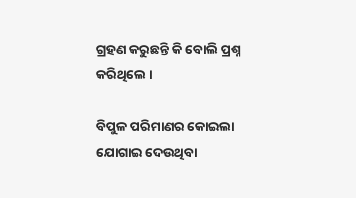ଗ୍ରହଣ କରୁଛନ୍ତି କି ବୋଲି ପ୍ରଶ୍ନ କରିଥିଲେ ।

ବିପୁଳ ପରିମାଣର କୋଇଲା ଯୋଗାଇ ଦେଉଥିବା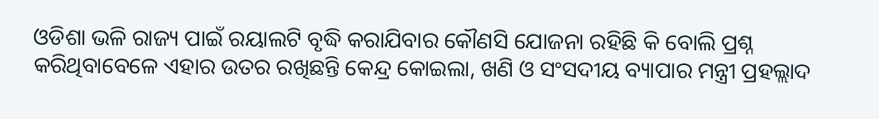ଓଡିଶା ଭଳି ରାଜ୍ୟ ପାଇଁ ରୟାଲଟି ବୃଦ୍ଧି କରାଯିବାର କୌଣସି ଯୋଜନା ରହିଛି କି ବୋଲି ପ୍ରଶ୍ନ କରିଥିବାବେଳେ ଏହାର ଉତର ରଖିଛନ୍ତି କେନ୍ଦ୍ର କୋଇଲା, ଖଣି ଓ ସଂସଦୀୟ ବ୍ୟାପାର ମନ୍ତ୍ରୀ ପ୍ରହଲ୍ଲାଦ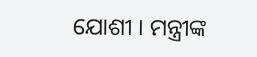ଯୋଶୀ । ମନ୍ତ୍ରୀଙ୍କ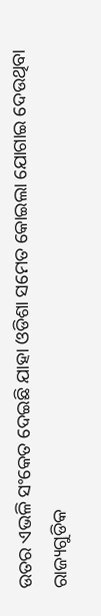ଉତର ଏଭଳି ସଂକେତ ଦେଇଛି ଯାହା ଓଡିଶା ସମେତ କୋଇଲା ଯୋଗାଇ ଦେଉଥିବା ରାଜ୍ୟଗୁଡିକ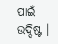ପାଇଁ ଉଦ୍ଦିଷ୍ଟ ।